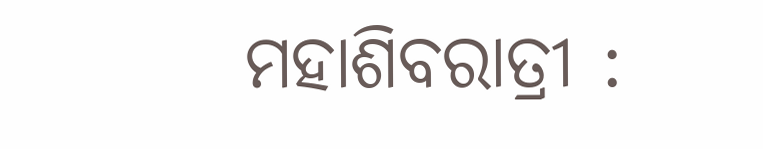ମହାଶିବରାତ୍ରୀ :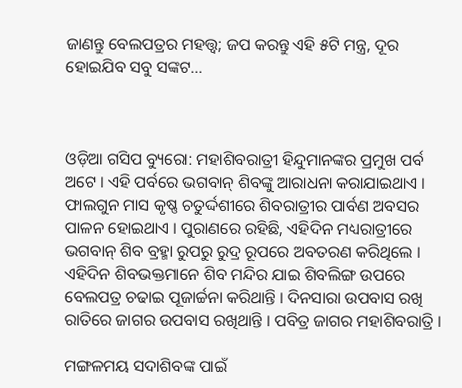ଜାଣନ୍ତୁ ବେଲପତ୍ରର ମହତ୍ତ୍ୱ; ଜପ କରନ୍ତୁ ଏହି ୫ଟି ମନ୍ତ୍ର, ଦୂର ହୋଇଯିବ ସବୁ ସଙ୍କଟ...



ଓଡ଼ିଆ ଗସିପ ବ୍ୟୁରୋ: ମହାଶିବରାତ୍ରୀ ହିନ୍ଦୁମାନଙ୍କର ପ୍ରମୁଖ ପର୍ବ ଅଟେ । ଏହି ପର୍ବରେ ଭଗବାନ୍ ଶିବଙ୍କୁ ଆରାଧନା କରାଯାଇଥାଏ । ଫାଲଗୁନ ମାସ କୃଷ୍ଣ ଚତୁର୍ଦ୍ଦଶୀରେ ଶିବରାତ୍ରୀର ପାର୍ବଣ ଅବସର ପାଳନ ହୋଇଥାଏ । ପୁରାଣରେ ରହିଛି, ଏହିଦିନ ମଧ୍ୟରାତ୍ରୀରେ ଭଗବାନ୍ ଶିବ ବ୍ରହ୍ମା ରୁପରୁ ରୁଦ୍ର ରୂପରେ ଅବତରଣ କରିଥିଲେ । ଏହିଦିନ ଶିବଭକ୍ତମାନେ ଶିବ ମନ୍ଦିର ଯାଇ ଶିବଲିଙ୍ଗ ଉପରେ ବେଲପତ୍ର ଚଢାଇ ପୂଜାର୍ଚ୍ଚନା କରିଥାନ୍ତି । ଦିନସାରା ଉପବାସ ରଖି ରାତିରେ ଜାଗର ଉପବାସ ରଖିଥାନ୍ତି । ପବିତ୍ର ଜାଗର ମହାଶିବରାତ୍ରି ।

ମଙ୍ଗଳମୟ ସଦାଶିବଙ୍କ ପାଇଁ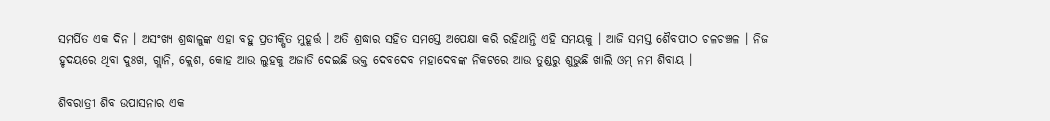ସମର୍ପିତ ଏକ ଦିନ । ଅସଂଖ୍ୟ ଶ୍ରଦ୍ଧାଳୁଙ୍କ ଏହା ବହୁ ପ୍ରତୀକ୍ଷିତ ମୁହୂର୍ତ୍ତ । ଅତି ଶ୍ରଦ୍ଧାର ସହିତ ସମସ୍ତେ ଅପେକ୍ଷା କରି ରହିଥାନ୍ତି ଏହି ସମୟକୁ । ଆଜି ସମସ୍ତ ଶୈବପୀଠ ଚଳଚଞ୍ଚଳ । ନିଜ ହୃଦୟରେ ଥିବା ଦୁଃଖ, ଗ୍ଲାନି, କ୍ଲେଶ, କୋହ ଆଉ ଲୁହକୁ ଅଜାଡି ଦେଇଛି ଭକ୍ତ ଦେବଦେବ ମହାଦେବଙ୍କ ନିକଟରେ ଆଉ ତୁଣ୍ଡରୁ ଶୁଭୁଛି ଖାଲି ଓମ୍ ନମ ଶିବାୟ ।

ଶିବରାତ୍ରୀ ଶିବ ଉପାସନାର ଏକ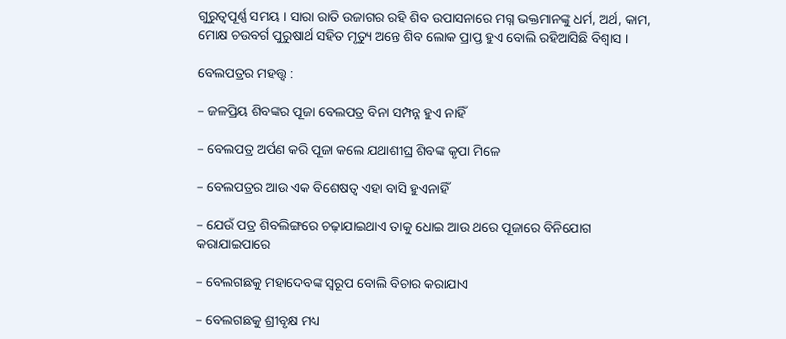ଗୁରୁତ୍ୱପୂର୍ଣ୍ଣ ସମୟ । ସାରା ରାତି ଉଜାଗର ରହି ଶିବ ଉପାସନାରେ ମଗ୍ନ ଭକ୍ତମାନଙ୍କୁ ଧର୍ମ, ଅର୍ଥ, କାମ, ମୋକ୍ଷ ଚଉବର୍ଗ ପୁରୁଷାର୍ଥ ସହିତ ମୃତ୍ୟୁ ଅନ୍ତେ ଶିବ ଲୋକ ପ୍ରାପ୍ତ ହୁଏ ବୋଲି ରହିଆସିଛି ବିଶ୍ୱାସ ।

ବେଲପତ୍ରର ମହତ୍ତ୍ୱ :

– ଜଳପ୍ରିୟ ଶିବଙ୍କର ପୂଜା ବେଲପତ୍ର ବିନା ସମ୍ପନ୍ନ ହୁଏ ନାହିଁ

– ବେଲପତ୍ର ଅର୍ପଣ କରି ପୂଜା କଲେ ଯଥାଶୀଘ୍ର ଶିବଙ୍କ କୃପା ମିଳେ

– ବେଲପତ୍ରର ଆଉ ଏକ ବିଶେଷତ୍ୱ ଏହା ବାସି ହୁଏନାହିଁ

– ଯେଉଁ ପତ୍ର ଶିବଲିଙ୍ଗରେ ଚଢ଼ାଯାଇଥାଏ ତାକୁ ଧୋଇ ଆଉ ଥରେ ପୂଜାରେ ବିନିଯୋଗ କରାଯାଇପାରେ

– ବେଲଗଛକୁ ମହାଦେବଙ୍କ ସ୍ୱରୂପ ବୋଲି ବିଚାର କରାଯାଏ

– ବେଲଗଛକୁ ଶ୍ରୀବୃକ୍ଷ ମଧ୍ୟ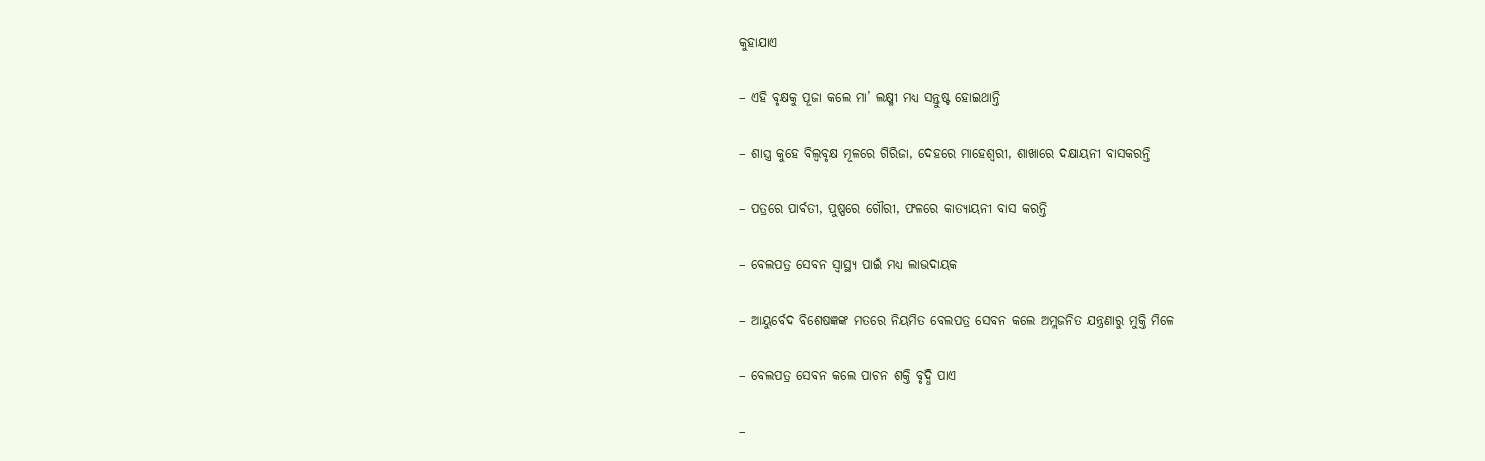କୁହାଯାଏ

– ଏହି ବୃକ୍ଷକୁ ପୂଜା କଲେ ମା’ ଲକ୍ଷ୍ମୀ ମଧ୍ୟ ସନ୍ତୁଷ୍ଟ ହୋଇଥାନ୍ତି

– ଶାସ୍ତ୍ର କୁହେ ବିଲ୍ୱବୃକ୍ଷ ମୂଳରେ ଗିରିଜା, ଦେହରେ ମାହେଶ୍ୱରୀ, ଶାଖାରେ ଦକ୍ଷାୟନୀ ବାସକରନ୍ତି

– ପତ୍ରରେ ପାର୍ବତୀ, ପୁଷ୍ପରେ ଗୌରୀ, ଫଳରେ କାତ୍ୟାୟନୀ ବାସ କରନ୍ତି

– ବେଲପତ୍ର ସେବନ ସ୍ୱାସ୍ଥ୍ୟ ପାଇଁ ମଧ୍ୟ ଲାଭଦାୟକ

– ଆୟୁର୍ବେଦ ବିଶେଷଜ୍ଞଙ୍କ ମତରେ ନିୟମିତ ବେଲପତ୍ର ସେବନ କଲେ ଅମ୍ଲଜନିତ ଯନ୍ତ୍ରଣାରୁ ମୁକ୍ତି ମିଳେ

– ବେଲପତ୍ର ସେବନ କଲେ ପାଚନ ଶକ୍ତି ବୃଦ୍ଧି ପାଏ

–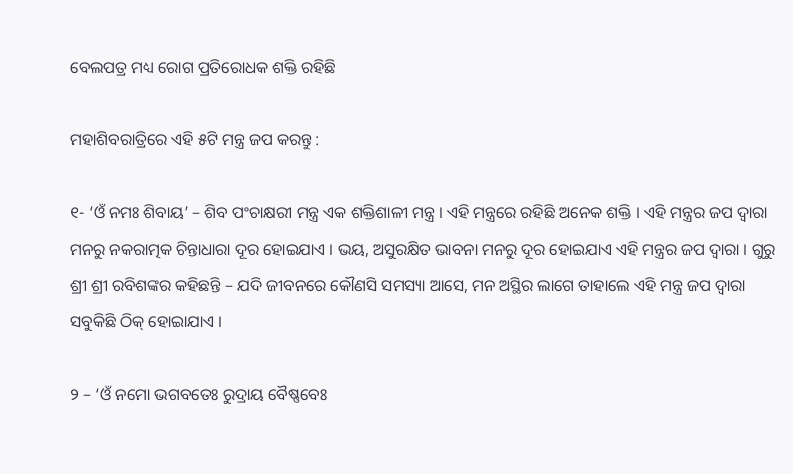ବେଲପତ୍ର ମଧ୍ୟ ରୋଗ ପ୍ରତିରୋଧକ ଶକ୍ତି ରହିଛି

ମହାଶିବରାତ୍ରିରେ ଏହି ୫ଟି ମନ୍ତ୍ର ଜପ କରନ୍ତୁ :

୧- ‘ଓଁ ନମଃ ଶିବାୟ’ – ଶିବ ପଂଚାକ୍ଷରୀ ମନ୍ତ୍ର ଏକ ଶକ୍ତିଶାଳୀ ମନ୍ତ୍ର । ଏହି ମନ୍ତ୍ରରେ ରହିଛି ଅନେକ ଶକ୍ତି । ଏହି ମନ୍ତ୍ରର ଜପ ଦ୍ୱାରା ମନରୁ ନକରାତ୍ମକ ଚିନ୍ତାଧାରା ଦୂର ହୋଇଯାଏ । ଭୟ, ଅସୁରକ୍ଷିତ ଭାବନା ମନରୁ ଦୂର ହୋଇଯାଏ ଏହି ମନ୍ତ୍ରର ଜପ ଦ୍ୱାରା । ଗୁରୁ ଶ୍ରୀ ଶ୍ରୀ ରବିଶଙ୍କର କହିଛନ୍ତି – ଯଦି ଜୀବନରେ କୌଣସି ସମସ୍ୟା ଆସେ, ମନ ଅସ୍ଥିର ଲାଗେ ତାହାଲେ ଏହି ମନ୍ତ୍ର ଜପ ଦ୍ୱାରା ସବୁକିଛି ଠିକ୍ ହୋଇାଯାଏ ।

୨ – ‘ଓଁ ନମୋ ଭଗବତେଃ ରୁଦ୍ରାୟ ବୈଷ୍ଣବେଃ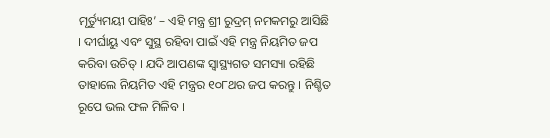ମୃର୍ତ୍ୟୁମୟୀ ପାହିଃ’ – ଏହି ମନ୍ତ୍ର ଶ୍ରୀ ରୁଦ୍ରମ୍ ନମକମରୁ ଆସିଛି । ଦୀର୍ଘାୟୁ ଏବଂ ସୁସ୍ଥ ରହିବା ପାଇଁ ଏହି ମନ୍ତ୍ର ନିୟମିତ ଜପ କରିବା ଉଚିତ୍ । ଯଦି ଆପଣଙ୍କ ସ୍ୱାସ୍ଥ୍ୟଗତ ସମସ୍ୟା ରହିଛି ତାହାଲେ ନିୟମିତ ଏହି ମନ୍ତ୍ରର ୧୦୮ଥର ଜପ କରନ୍ତୁ । ନିଶ୍ଚିତ ରୂପେ ଭଲ ଫଳ ମିଳିବ ।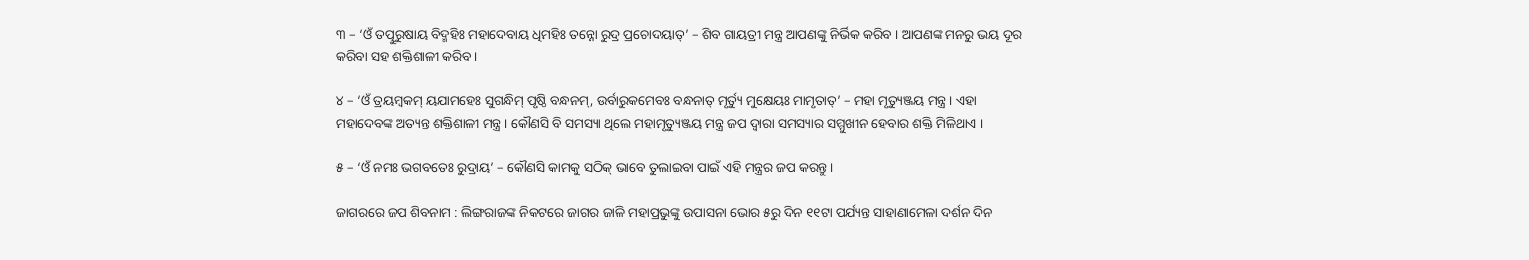୩ – ‘ଓଁ ତତ୍ପୁରୁଷାୟ ବିଦ୍ମହିଃ ମହାଦେବାୟ ଧିମହିଃ ତନ୍ନୋ ରୁଦ୍ର ପ୍ରଚୋଦୟାତ୍’ – ଶିବ ଗାୟତ୍ରୀ ମନ୍ତ୍ର ଆପଣଙ୍କୁ ନିର୍ଭିକ କରିବ । ଆପଣଙ୍କ ମନରୁ ଭୟ ଦୂର କରିବା ସହ ଶକ୍ତିଶାଳୀ କରିବ ।

୪ – ‘ଓଁ ତ୍ରୟମ୍ବକମ୍ ୟଯାମହେଃ ସୁଗନ୍ଧିମ୍ ପୃଷ୍ଠି ବନ୍ଧନମ୍, ଉର୍ବାରୁକମେବଃ ବନ୍ଧନାତ୍ ମୃର୍ତ୍ୟୁ ମୁକ୍ଷେୟଃ ମାମୃତାତ୍’ – ମହା ମୃତ୍ୟୁଞ୍ଜୟ ମନ୍ତ୍ର । ଏହା ମହାଦେବଙ୍କ ଅତ୍ୟନ୍ତ ଶକ୍ତିଶାଳୀ ମନ୍ତ୍ର । କୌଣସି ବି ସମସ୍ୟା ଥିଲେ ମହାମୃତ୍ୟୁଞ୍ଜୟ ମନ୍ତ୍ର ଜପ ଦ୍ୱାରା ସମସ୍ୟାର ସମ୍ମୁଖୀନ ହେବାର ଶକ୍ତି ମିଳିଥାଏ ।

୫ – ‘ଓଁ ନମଃ ଭଗବତେଃ ରୁଦ୍ରାୟ’ – କୌଣସି କାମକୁ ସଠିକ୍ ଭାବେ ତୁଲାଇବା ପାଇଁ ଏହି ମନ୍ତ୍ରର ଜପ କରନ୍ତୁ ।

ଜାଗରରେ ଜପ ଶିବନାମ : ଲିଙ୍ଗରାଜଙ୍କ ନିକଟରେ ଜାଗର ଜାଳି ମହାପ୍ରଭୁଙ୍କୁ ଉପାସନା ଭୋର ୫ରୁ ଦିନ ୧୧ଟା ପର୍ଯ୍ୟନ୍ତ ସାହାଣାମେଳା ଦର୍ଶନ ଦିନ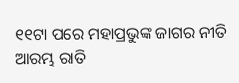୧୧ଟା ପରେ ମହାପ୍ରଭୁଙ୍କ ଜାଗର ନୀତି ଆରମ୍ଭ ରାତି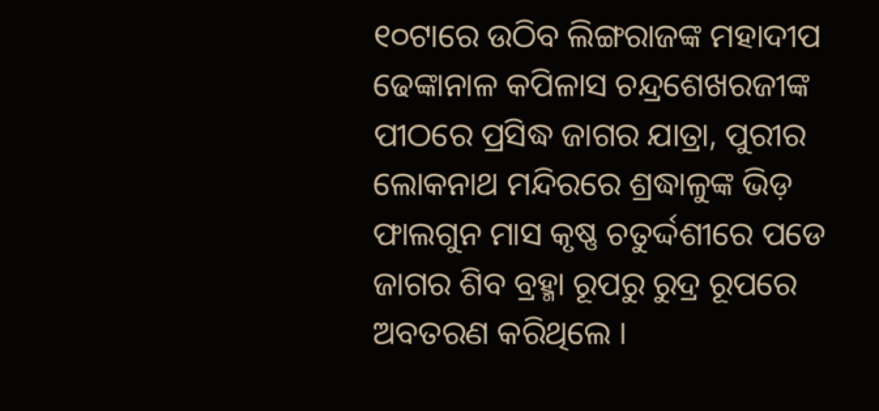୧୦ଟାରେ ଉଠିବ ଲିଙ୍ଗରାଜଙ୍କ ମହାଦୀପ ଢେଙ୍କାନାଳ କପିଳାସ ଚନ୍ଦ୍ରଶେଖରଜୀଙ୍କ ପୀଠରେ ପ୍ରସିଦ୍ଧ ଜାଗର ଯାତ୍ରା, ପୁରୀର ଲୋକନାଥ ମନ୍ଦିରରେ ଶ୍ରଦ୍ଧାଳୁଙ୍କ ଭିଡ଼ ଫାଲଗୁନ ମାସ କୃଷ୍ଣ ଚତୁର୍ଦ୍ଦଶୀରେ ପଡେ ଜାଗର ଶିବ ବ୍ରହ୍ମା ରୂପରୁ ରୁଦ୍ର ରୂପରେ ଅବତରଣ କରିଥିଲେ ।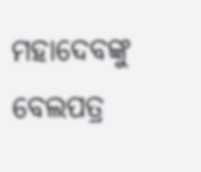ମହାଦେବଙ୍କୁ ବେଲପତ୍ର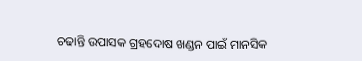ଚଢାନ୍ତି ଉପାସକ ଗ୍ରହଦୋଷ ଖଣ୍ଡନ ପାଇଁ ମାନସିକ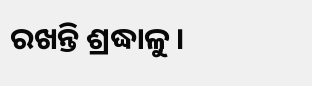ରଖନ୍ତି ଶ୍ରଦ୍ଧାଳୁ ।